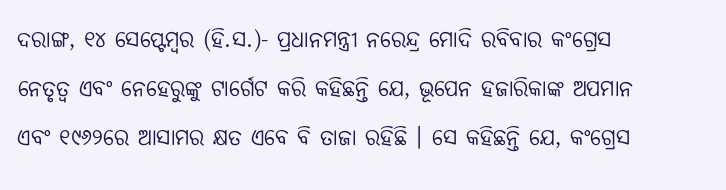ଦରାଙ୍ଗ, ୧୪ ସେପ୍ଟେମ୍ବର (ହି.ସ.)- ପ୍ରଧାନମନ୍ତ୍ରୀ ନରେନ୍ଦ୍ର ମୋଦି ରବିବାର କଂଗ୍ରେସ ନେତୃତ୍ୱ ଏବଂ ନେହେରୁଙ୍କୁ ଟାର୍ଗେଟ କରି କହିଛନ୍ତି ଯେ, ଭୂପେନ ହଜାରିକାଙ୍କ ଅପମାନ ଏବଂ ୧୯୬୨ରେ ଆସାମର କ୍ଷତ ଏବେ ବି ତାଜା ରହିଛି । ସେ କହିଛନ୍ତି ଯେ, କଂଗ୍ରେସ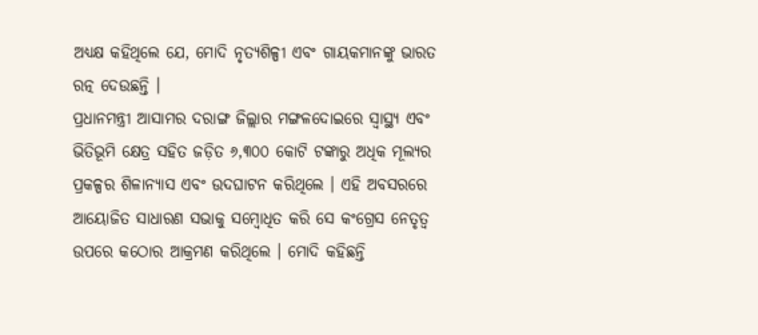ଅଧ୍ୟକ୍ଷ କହିଥିଲେ ଯେ, ମୋଦି ନୃତ୍ୟଶିଳ୍ପୀ ଏବଂ ଗାୟକମାନଙ୍କୁ ଭାରତ ରତ୍ନ ଦେଉଛନ୍ତି ।
ପ୍ରଧାନମନ୍ତ୍ରୀ ଆସାମର ଦରାଙ୍ଗ ଜିଲ୍ଲାର ମଙ୍ଗଳଦୋଇରେ ସ୍ୱାସ୍ଥ୍ୟ ଏବଂ ଭିତିଭୂମି କ୍ଷେତ୍ର ସହିତ ଜଡ଼ିତ ୬,୩୦୦ କୋଟି ଟଙ୍କାରୁ ଅଧିକ ମୂଲ୍ୟର ପ୍ରକଳ୍ପର ଶିଳାନ୍ୟାସ ଏବଂ ଉଦଘାଟନ କରିଥିଲେ । ଏହି ଅବସରରେ ଆୟୋଜିତ ସାଧାରଣ ସଭାକୁ ସମ୍ବୋଧିତ କରି ସେ କଂଗ୍ରେସ ନେତୃତ୍ୱ ଉପରେ କଠୋର ଆକ୍ରମଣ କରିଥିଲେ । ମୋଦି କହିଛନ୍ତି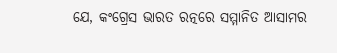ଯେ, କଂଗ୍ରେସ ଭାରତ ରତ୍ନରେ ସମ୍ମାନିତ ଆସାମର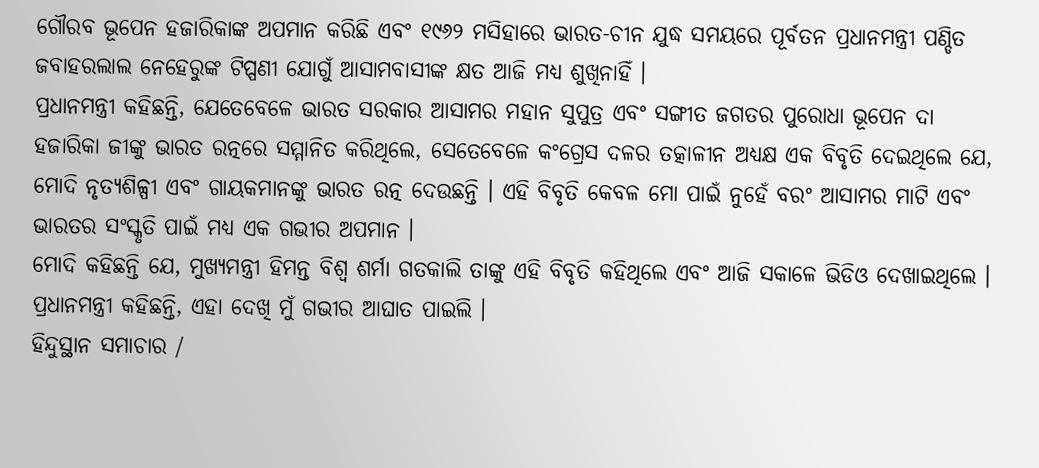ଗୌରବ ଭୂପେନ ହଜାରିକାଙ୍କ ଅପମାନ କରିଛି ଏବଂ ୧୯୬୨ ମସିହାରେ ଭାରତ-ଚୀନ ଯୁଦ୍ଧ ସମୟରେ ପୂର୍ବତନ ପ୍ରଧାନମନ୍ତ୍ରୀ ପଣ୍ଡିତ ଜବାହରଲାଲ ନେହେରୁଙ୍କ ଟିପ୍ପଣୀ ଯୋଗୁଁ ଆସାମବାସୀଙ୍କ କ୍ଷତ ଆଜି ମଧ୍ୟ ଶୁଖିନାହିଁ ।
ପ୍ରଧାନମନ୍ତ୍ରୀ କହିଛନ୍ତି, ଯେତେବେଳେ ଭାରତ ସରକାର ଆସାମର ମହାନ ସୁପୁତ୍ର ଏବଂ ସଙ୍ଗୀତ ଜଗତର ପୁରୋଧା ଭୂପେନ ଦା ହଜାରିକା ଜୀଙ୍କୁ ଭାରତ ରତ୍ନରେ ସମ୍ମାନିତ କରିଥିଲେ, ସେତେବେଳେ କଂଗ୍ରେସ ଦଳର ତତ୍କାଳୀନ ଅଧ୍ୟକ୍ଷ ଏକ ବିବୃତି ଦେଇଥିଲେ ଯେ, ମୋଦି ନୃତ୍ୟଶିଳ୍ପୀ ଏବଂ ଗାୟକମାନଙ୍କୁ ଭାରତ ରତ୍ନ ଦେଉଛନ୍ତି । ଏହି ବିବୃତି କେବଳ ମୋ ପାଇଁ ନୁହେଁ ବରଂ ଆସାମର ମାଟି ଏବଂ ଭାରତର ସଂସ୍କୃତି ପାଇଁ ମଧ୍ୟ ଏକ ଗଭୀର ଅପମାନ ।
ମୋଦି କହିଛନ୍ତି ଯେ, ମୁଖ୍ୟମନ୍ତ୍ରୀ ହିମନ୍ତ ବିଶ୍ୱ ଶର୍ମା ଗତକାଲି ତାଙ୍କୁ ଏହି ବିବୃତି କହିଥିଲେ ଏବଂ ଆଜି ସକାଳେ ଭିଡିଓ ଦେଖାଇଥିଲେ । ପ୍ରଧାନମନ୍ତ୍ରୀ କହିଛନ୍ତି, ଏହା ଦେଖି ମୁଁ ଗଭୀର ଆଘାତ ପାଇଲି ।
ହିନ୍ଦୁସ୍ଥାନ ସମାଚାର /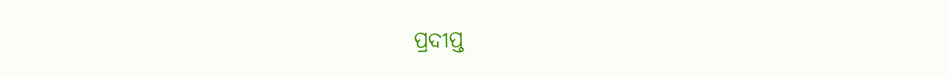ପ୍ରଦୀପ୍ତ